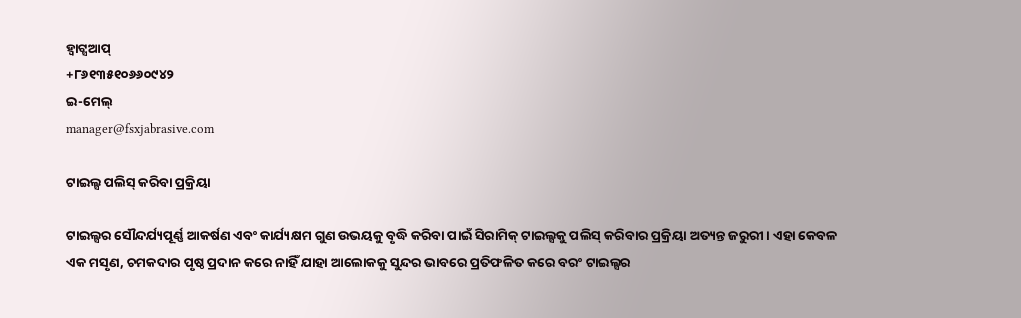ହ୍ୱାଟ୍ସଆପ୍
+୮୬୧୩୫୧୦୬୬୦୯୪୨
ଇ-ମେଲ୍
manager@fsxjabrasive.com

ଟାଇଲ୍ସ ପଲିସ୍ କରିବା ପ୍ରକ୍ରିୟା

ଟାଇଲ୍ସର ସୌନ୍ଦର୍ଯ୍ୟପୂର୍ଣ୍ଣ ଆକର୍ଷଣ ଏବଂ କାର୍ଯ୍ୟକ୍ଷମ ଗୁଣ ଉଭୟକୁ ବୃଦ୍ଧି କରିବା ପାଇଁ ସିରାମିକ୍ ଟାଇଲ୍ସକୁ ପଲିସ୍ କରିବାର ପ୍ରକ୍ରିୟା ଅତ୍ୟନ୍ତ ଜରୁରୀ। ଏହା କେବଳ ଏକ ମସୃଣ, ଚମକଦାର ପୃଷ୍ଠ ପ୍ରଦାନ କରେ ନାହିଁ ଯାହା ଆଲୋକକୁ ସୁନ୍ଦର ଭାବରେ ପ୍ରତିଫଳିତ କରେ ବରଂ ଟାଇଲ୍ସର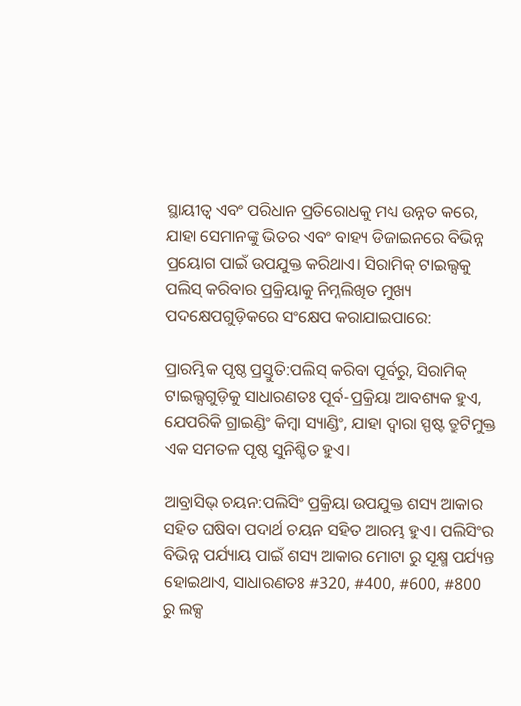ସ୍ଥାୟୀତ୍ୱ ଏବଂ ପରିଧାନ ପ୍ରତିରୋଧକୁ ମଧ୍ୟ ଉନ୍ନତ କରେ, ଯାହା ସେମାନଙ୍କୁ ଭିତର ଏବଂ ବାହ୍ୟ ଡିଜାଇନରେ ବିଭିନ୍ନ ପ୍ରୟୋଗ ପାଇଁ ଉପଯୁକ୍ତ କରିଥାଏ। ସିରାମିକ୍ ଟାଇଲ୍ସକୁ ପଲିସ୍ କରିବାର ପ୍ରକ୍ରିୟାକୁ ନିମ୍ନଲିଖିତ ମୁଖ୍ୟ ପଦକ୍ଷେପଗୁଡ଼ିକରେ ସଂକ୍ଷେପ କରାଯାଇପାରେ:

ପ୍ରାରମ୍ଭିକ ପୃଷ୍ଠ ପ୍ରସ୍ତୁତି:ପଲିସ୍ କରିବା ପୂର୍ବରୁ, ସିରାମିକ୍ ଟାଇଲ୍ସଗୁଡ଼ିକୁ ସାଧାରଣତଃ ପୂର୍ବ-ପ୍ରକ୍ରିୟା ଆବଶ୍ୟକ ହୁଏ, ଯେପରିକି ଗ୍ରାଇଣ୍ଡିଂ କିମ୍ବା ସ୍ୟାଣ୍ଡିଂ, ଯାହା ଦ୍ୱାରା ସ୍ପଷ୍ଟ ତ୍ରୁଟିମୁକ୍ତ ଏକ ସମତଳ ପୃଷ୍ଠ ସୁନିଶ୍ଚିତ ହୁଏ।

ଆବ୍ରାସିଭ୍ ଚୟନ:ପଲିସିଂ ପ୍ରକ୍ରିୟା ଉପଯୁକ୍ତ ଶସ୍ୟ ଆକାର ସହିତ ଘଷିବା ପଦାର୍ଥ ଚୟନ ସହିତ ଆରମ୍ଭ ହୁଏ। ପଲିସିଂର ବିଭିନ୍ନ ପର୍ଯ୍ୟାୟ ପାଇଁ ଶସ୍ୟ ଆକାର ମୋଟା ରୁ ସୂକ୍ଷ୍ମ ପର୍ଯ୍ୟନ୍ତ ହୋଇଥାଏ, ସାଧାରଣତଃ #320, #400, #600, #800 ରୁ ଲକ୍ସ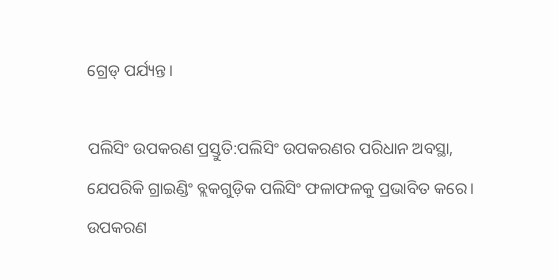ଗ୍ରେଡ୍ ପର୍ଯ୍ୟନ୍ତ।

ପଲିସିଂ ଉପକରଣ ପ୍ରସ୍ତୁତି:ପଲିସିଂ ଉପକରଣର ପରିଧାନ ଅବସ୍ଥା, ଯେପରିକି ଗ୍ରାଇଣ୍ଡିଂ ବ୍ଲକଗୁଡ଼ିକ ପଲିସିଂ ଫଳାଫଳକୁ ପ୍ରଭାବିତ କରେ। ଉପକରଣ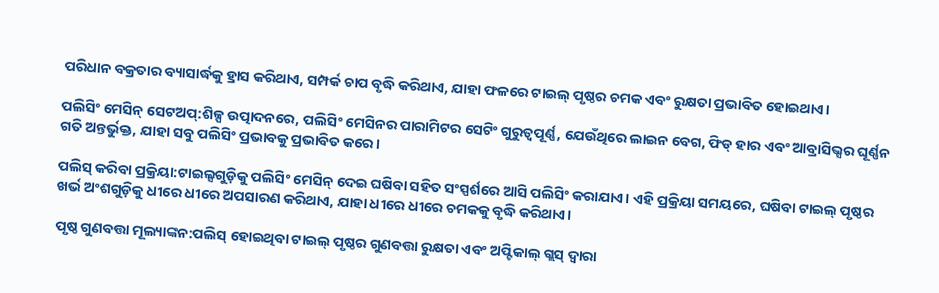ପରିଧାନ ବକ୍ରତାର ବ୍ୟାସାର୍ଦ୍ଧକୁ ହ୍ରାସ କରିଥାଏ, ସମ୍ପର୍କ ଚାପ ବୃଦ୍ଧି କରିଥାଏ, ଯାହା ଫଳରେ ଟାଇଲ୍ ପୃଷ୍ଠର ଚମକ ଏବଂ ରୁକ୍ଷତା ପ୍ରଭାବିତ ହୋଇଥାଏ।

ପଲିସିଂ ମେସିନ୍ ସେଟଅପ୍:ଶିଳ୍ପ ଉତ୍ପାଦନରେ, ପଲିସିଂ ମେସିନର ପାରାମିଟର ସେଟିଂ ଗୁରୁତ୍ୱପୂର୍ଣ୍ଣ, ଯେଉଁଥିରେ ଲାଇନ ବେଗ, ଫିଡ୍ ହାର ଏବଂ ଆବ୍ରାସିଭ୍ସର ଘୂର୍ଣ୍ଣନ ଗତି ଅନ୍ତର୍ଭୁକ୍ତ, ଯାହା ସବୁ ପଲିସିଂ ପ୍ରଭାବକୁ ପ୍ରଭାବିତ କରେ।

ପଲିସ୍ କରିବା ପ୍ରକ୍ରିୟା:ଟାଇଲ୍ସଗୁଡ଼ିକୁ ପଲିସିଂ ମେସିନ୍ ଦେଇ ଘଷିବା ସହିତ ସଂସ୍ପର୍ଶରେ ଆସି ପଲିସିଂ କରାଯାଏ। ଏହି ପ୍ରକ୍ରିୟା ସମୟରେ, ଘଷିବା ଟାଇଲ୍ ପୃଷ୍ଠର ଖର୍ଭ ଅଂଶଗୁଡ଼ିକୁ ଧୀରେ ଧୀରେ ଅପସାରଣ କରିଥାଏ, ଯାହା ଧୀରେ ଧୀରେ ଚମକକୁ ବୃଦ୍ଧି କରିଥାଏ।

ପୃଷ୍ଠ ଗୁଣବତ୍ତା ମୂଲ୍ୟାଙ୍କନ:ପଲିସ୍ ହୋଇଥିବା ଟାଇଲ୍ ପୃଷ୍ଠର ଗୁଣବତ୍ତା ରୁକ୍ଷତା ଏବଂ ଅପ୍ଟିକାଲ୍ ଗ୍ଲସ୍ ଦ୍ୱାରା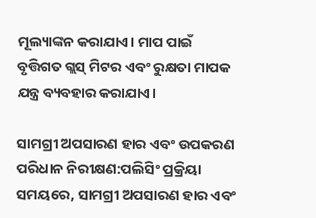ମୂଲ୍ୟାଙ୍କନ କରାଯାଏ। ମାପ ପାଇଁ ବୃତ୍ତିଗତ ଗ୍ଲସ୍ ମିଟର ଏବଂ ରୁକ୍ଷତା ମାପକ ଯନ୍ତ୍ର ବ୍ୟବହାର କରାଯାଏ।

ସାମଗ୍ରୀ ଅପସାରଣ ହାର ଏବଂ ଉପକରଣ ପରିଧାନ ନିରୀକ୍ଷଣ:ପଲିସିଂ ପ୍ରକ୍ରିୟା ସମୟରେ, ସାମଗ୍ରୀ ଅପସାରଣ ହାର ଏବଂ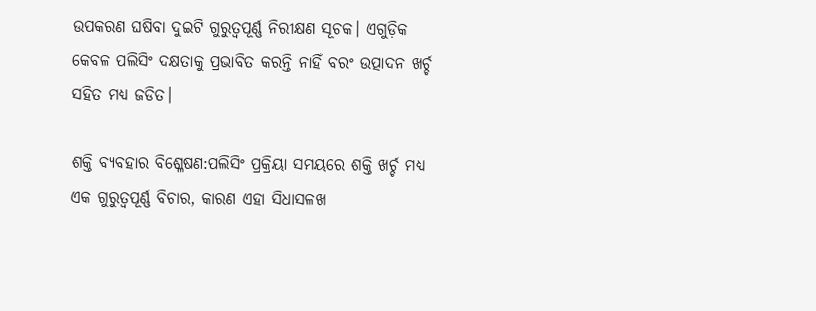ଉପକରଣ ଘଷିବା ଦୁଇଟି ଗୁରୁତ୍ୱପୂର୍ଣ୍ଣ ନିରୀକ୍ଷଣ ସୂଚକ। ଏଗୁଡ଼ିକ କେବଳ ପଲିସିଂ ଦକ୍ଷତାକୁ ପ୍ରଭାବିତ କରନ୍ତି ନାହିଁ ବରଂ ଉତ୍ପାଦନ ଖର୍ଚ୍ଚ ସହିତ ମଧ୍ୟ ଜଡିତ।

ଶକ୍ତି ବ୍ୟବହାର ବିଶ୍ଳେଷଣ:ପଲିସିଂ ପ୍ରକ୍ରିୟା ସମୟରେ ଶକ୍ତି ଖର୍ଚ୍ଚ ମଧ୍ୟ ଏକ ଗୁରୁତ୍ୱପୂର୍ଣ୍ଣ ବିଚାର, କାରଣ ଏହା ସିଧାସଳଖ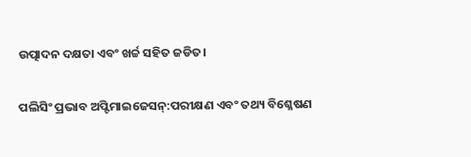ଉତ୍ପାଦନ ଦକ୍ଷତା ଏବଂ ଖର୍ଚ୍ଚ ସହିତ ଜଡିତ।

ପଲିସିଂ ପ୍ରଭାବ ଅପ୍ଟିମାଇଜେସନ୍:ପରୀକ୍ଷଣ ଏବଂ ତଥ୍ୟ ବିଶ୍ଳେଷଣ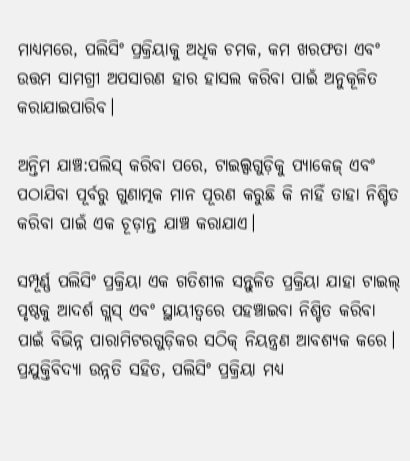ମାଧ୍ୟମରେ, ପଲିସିଂ ପ୍ରକ୍ରିୟାକୁ ଅଧିକ ଚମକ, କମ ଖରଫତା ଏବଂ ଉତ୍ତମ ସାମଗ୍ରୀ ଅପସାରଣ ହାର ହାସଲ କରିବା ପାଇଁ ଅନୁକୂଳିତ କରାଯାଇପାରିବ।

ଅନ୍ତିମ ଯାଞ୍ଚ:ପଲିସ୍ କରିବା ପରେ, ଟାଇଲ୍ସଗୁଡ଼ିକୁ ପ୍ୟାକେଜ୍ ଏବଂ ପଠାଯିବା ପୂର୍ବରୁ ଗୁଣାତ୍ମକ ମାନ ପୂରଣ କରୁଛି କି ନାହିଁ ତାହା ନିଶ୍ଚିତ କରିବା ପାଇଁ ଏକ ଚୂଡ଼ାନ୍ତ ଯାଞ୍ଚ କରାଯାଏ।

ସମ୍ପୂର୍ଣ୍ଣ ପଲିସିଂ ପ୍ରକ୍ରିୟା ଏକ ଗତିଶୀଳ ସନ୍ତୁଳିତ ପ୍ରକ୍ରିୟା ଯାହା ଟାଇଲ୍ ପୃଷ୍ଠକୁ ଆଦର୍ଶ ଗ୍ଲସ୍ ଏବଂ ସ୍ଥାୟୀତ୍ୱରେ ପହଞ୍ଚାଇବା ନିଶ୍ଚିତ କରିବା ପାଇଁ ବିଭିନ୍ନ ପାରାମିଟରଗୁଡ଼ିକର ସଠିକ୍ ନିୟନ୍ତ୍ରଣ ଆବଶ୍ୟକ କରେ। ପ୍ରଯୁକ୍ତିବିଦ୍ୟା ଉନ୍ନତି ସହିତ, ପଲିସିଂ ପ୍ରକ୍ରିୟା ମଧ୍ୟ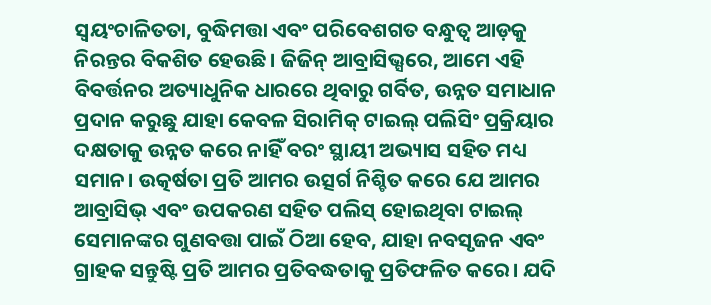ସ୍ୱୟଂଚାଳିତତା, ବୁଦ୍ଧିମତ୍ତା ଏବଂ ପରିବେଶଗତ ବନ୍ଧୁତ୍ୱ ଆଡ଼କୁ ନିରନ୍ତର ବିକଶିତ ହେଉଛି। ଜିଜିନ୍ ଆବ୍ରାସିଭ୍ସରେ, ଆମେ ଏହି ବିବର୍ତ୍ତନର ଅତ୍ୟାଧୁନିକ ଧାରରେ ଥିବାରୁ ଗର୍ବିତ, ଉନ୍ନତ ସମାଧାନ ପ୍ରଦାନ କରୁଛୁ ଯାହା କେବଳ ସିରାମିକ୍ ଟାଇଲ୍ ପଲିସିଂ ପ୍ରକ୍ରିୟାର ଦକ୍ଷତାକୁ ଉନ୍ନତ କରେ ନାହିଁ ବରଂ ସ୍ଥାୟୀ ଅଭ୍ୟାସ ସହିତ ମଧ୍ୟ ସମାନ। ଉତ୍କର୍ଷତା ପ୍ରତି ଆମର ଉତ୍ସର୍ଗ ନିଶ୍ଚିତ କରେ ଯେ ଆମର ଆବ୍ରାସିଭ୍ ଏବଂ ଉପକରଣ ସହିତ ପଲିସ୍ ହୋଇଥିବା ଟାଇଲ୍ ସେମାନଙ୍କର ଗୁଣବତ୍ତା ପାଇଁ ଠିଆ ହେବ, ଯାହା ନବସୃଜନ ଏବଂ ଗ୍ରାହକ ସନ୍ତୁଷ୍ଟି ପ୍ରତି ଆମର ପ୍ରତିବଦ୍ଧତାକୁ ପ୍ରତିଫଳିତ କରେ। ଯଦି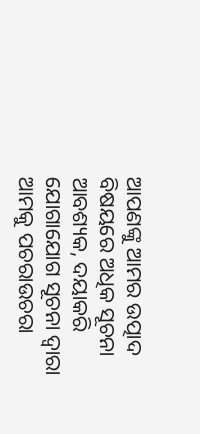ଆପଣଙ୍କୁ ଆମର ଉତ୍ପାଦ ବିଷୟରେ ଅଧିକ ସୂଚନା ଆବଶ୍ୟକ, ଦୟାକରି ଯୋଗାଯୋଗ ସୂଚନା ଦ୍ୱାରା ଆମକୁ ପଚରାଉଚରା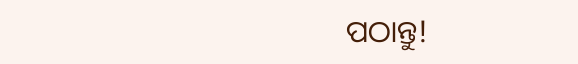ପଠାନ୍ତୁ!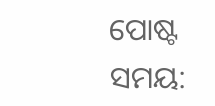ପୋଷ୍ଟ ସମୟ: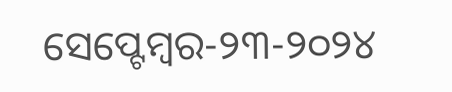ସେପ୍ଟେମ୍ବର-୨୩-୨୦୨୪